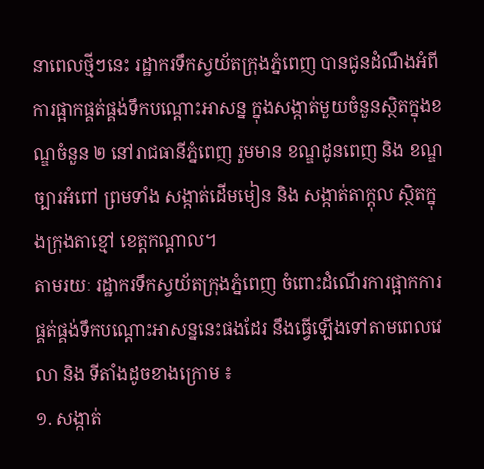នាពេលថ្មីៗនេះ រដ្ឋាករទឹកស្វយ័តក្រុងភ្នំពេញ បានជូនដំណឹងអំពីការផ្អាកផ្គត់ផ្គង់ទឹកបណ្ដោះអាសន្ន ក្នុងសង្កាត់មួយចំនួនស្ថិតក្នុងខណ្ឌចំនួន ២ នៅរាជធានីភ្នំពេញ រួមមាន ខណ្ឌដូនពេញ និង ខណ្ឌច្បារអំពៅ ព្រមទាំង សង្កាត់ដើមមៀន និង សង្កាត់តាក្ដុល ស្ថិតក្នុងក្រុងតាខ្មៅ ខេត្តកណ្ដាល។
តាមរយៈ រដ្ឋាករទឹកស្វយ័តក្រុងភ្នំពេញ ចំពោះដំណើរការផ្អាកការផ្គត់ផ្គង់ទឹកបណ្ដោះអាសន្ននេះផងដែរ នឹងធ្វើឡើងទៅតាមពេលវេលា និង ទីតាំងដូចខាងក្រោម ៖
១. សង្កាត់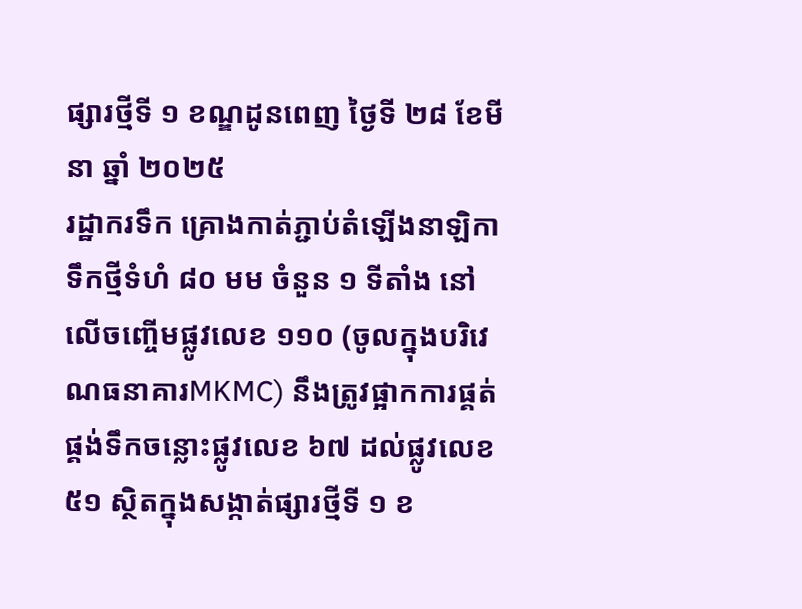ផ្សារថ្មីទី ១ ខណ្ឌដូនពេញ ថ្ងៃទី ២៨ ខែមីនា ឆ្នាំ ២០២៥
រដ្ឋាករទឹក គ្រោងកាត់ភ្ជាប់តំឡើងនាឡិកាទឹកថ្មីទំហំ ៨០ មម ចំនួន ១ ទីតាំង នៅលើចញ្ចើមផ្លូវលេខ ១១០ (ចូលក្នុងបរិវេណធនាគារMKMC) នឹងត្រូវផ្អាកការផ្គត់ផ្គង់ទឹកចន្លោះផ្លូវលេខ ៦៧ ដល់ផ្លូវលេខ ៥១ ស្ថិតក្នុងសង្កាត់ផ្សារថ្មីទី ១ ខ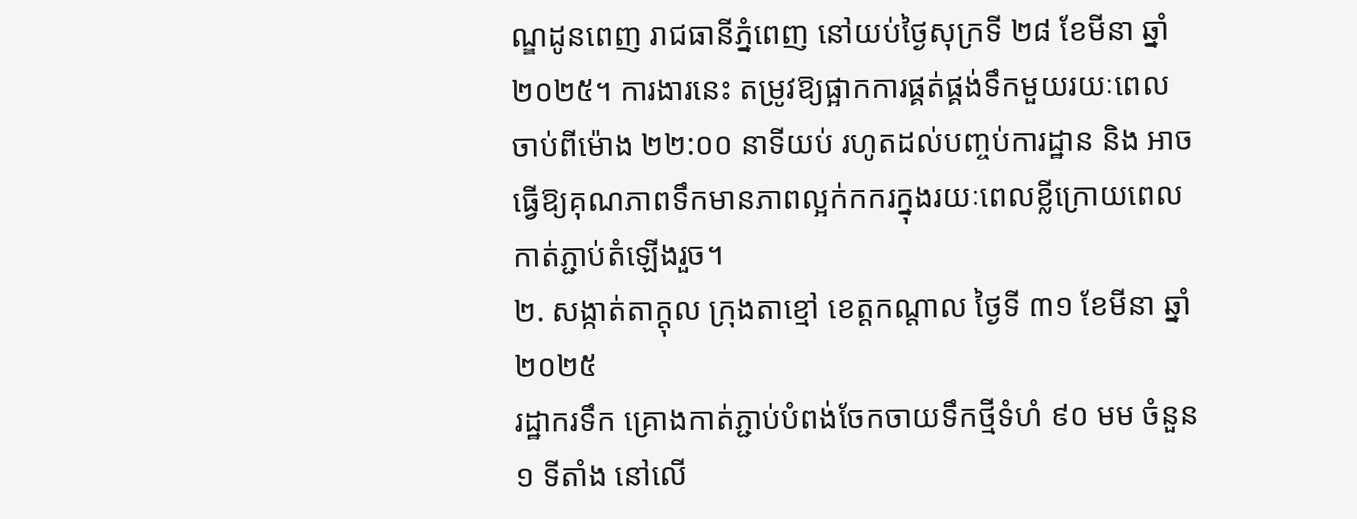ណ្ឌដូនពេញ រាជធានីភ្នំពេញ នៅយប់ថ្ងៃសុក្រទី ២៨ ខែមីនា ឆ្នាំ ២០២៥។ ការងារនេះ តម្រូវឱ្យផ្អាកការផ្គត់ផ្គង់ទឹកមួយរយៈពេល ចាប់ពីម៉ោង ២២:០០ នាទីយប់ រហូតដល់បញ្ចប់ការដ្ឋាន និង អាចធ្វើឱ្យគុណភាពទឹកមានភាពល្អក់កករក្នុងរយៈពេលខ្លីក្រោយពេលកាត់ភ្ជាប់តំឡើងរួច។
២. សង្កាត់តាក្ដុល ក្រុងតាខ្មៅ ខេត្តកណ្ដាល ថ្ងៃទី ៣១ ខែមីនា ឆ្នាំ ២០២៥
រដ្ឋាករទឹក គ្រោងកាត់ភ្ជាប់បំពង់ចែកចាយទឹកថ្មីទំហំ ៩០ មម ចំនួន ១ ទីតាំង នៅលើ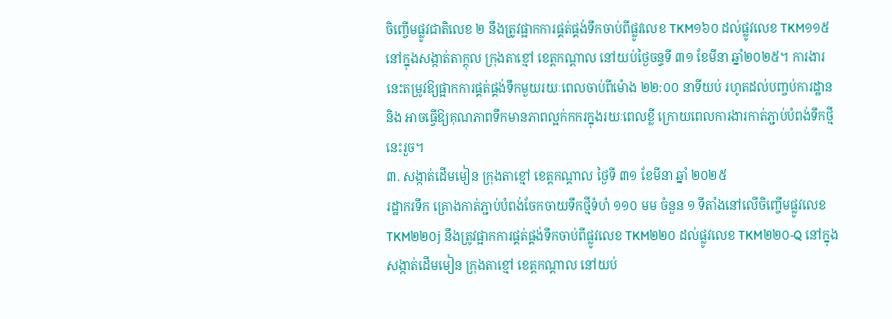ចិញ្ចើមផ្លូវជាតិលេខ ២ នឹងត្រូវផ្អាកការផ្គត់ផ្គង់ទឹកចាប់ពីផ្លូវលេខ TKM១៦០ ដល់ផ្លូវលេខ TKM១១៥ នៅក្នុងសង្កាត់តាក្ដុល ក្រុងតាខ្មៅ ខេត្តកណ្តាល នៅយប់ថ្ងៃចន្ទទី ៣១ ខែមីនា ឆ្នាំ២០២៥។ ការងារនេះតម្រូវឱ្យផ្អាកការផ្គត់ផ្គង់ទឹកមួយរយៈពេលចាប់ពីម៉ោង ២២:០០ នាទីយប់ រហូតដល់បញ្ចប់ការដ្ឋាន និង អាចធ្វើឱ្យគុណភាពទឹកមានភាពល្អក់កករក្នុងរយៈពេលខ្លី ក្រោយពេលការងារកាត់ភ្ជាប់បំពង់ទឹកថ្មីនេះរួច។
៣. សង្កាត់ដើមមៀន ក្រុងតាខ្មៅ ខេត្តកណ្ដាល ថ្ងៃទី ៣១ ខែមីនា ឆ្នាំ ២០២៥
រដ្ឋាករទឹក គ្រោងកាត់ភ្ជាប់បំពង់ចែកចាយទឹកថ្មីទំហំ ១១០ មម ចំនួន ១ ទីតាំងនៅលើចិញ្ចើមផ្លូវលេខ TKM២២០j នឹងត្រូវផ្អាកការផ្គត់ផ្គង់ទឹកចាប់ពីផ្លូវលេខ TKM២២០ ដល់ផ្លូវលេខ TKM២២០-Q នៅក្នុងសង្កាត់ដើមមៀន ក្រុងតាខ្មៅ ខេត្តកណ្តាល នៅយប់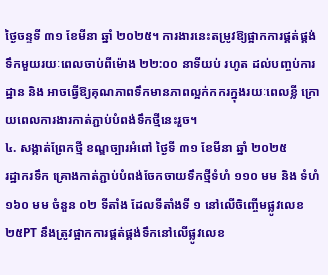ថ្ងៃចន្ទទី ៣១ ខែមីនា ឆ្នាំ ២០២៥។ ការងារនេះតម្រូវឱ្យផ្អាកការផ្គត់ផ្គង់ទឹកមួយរយៈពេលចាប់ពីម៉ោង ២២:០០ នាទីយប់ រហូត ដល់បញ្ចប់ការដ្ឋាន និង អាចធ្វើឱ្យគុណភាពទឹកមានភាពល្អក់កករក្នុងរយៈពេលខ្លី ក្រោយពេលការងារកាត់ភ្ជាប់បំពង់ទឹកថ្មីនេះរួច។
៤. សង្កាត់ព្រែកថ្មី ខណ្ឌច្បារអំពៅ ថ្ងៃទី ៣១ ខែមីនា ឆ្នាំ ២០២៥
រដ្ឋាករទឹក គ្រោងកាត់ភ្ជាប់បំពង់ចែកចាយទឹកថ្មីទំហំ ១១០ មម និង ទំហំ ១៦០ មម ចំនួន ០២ ទីតាំង ដែលទីតាំងទី ១ នៅលើចិញ្ចើមផ្លូវលេខ ២៥PT នឹងត្រូវផ្អាកការផ្គត់ផ្គង់ទឹកនៅលើផ្លូវលេខ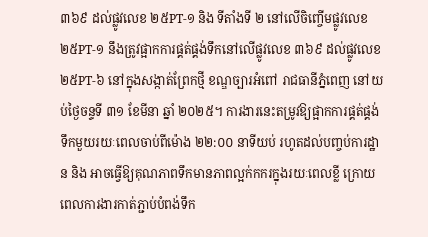៣៦៩ ដល់ផ្លូវលេខ ២៥PT-១ និង ទីតាំងទី ២ នៅលើចិញ្ចើមផ្លូវលេខ ២៥PT-១ នឹងត្រូវផ្អាកការផ្គត់ផ្គង់ទឹកនៅលើផ្លូវលេខ ៣៦៩ ដល់ផ្លូវលេខ ២៥PT-៦ នៅក្នុងសង្កាត់ព្រែកថ្មី ខណ្ឌច្បារអំពៅ រាជធានីភ្នំពេញ នៅយប់ថ្ងៃចន្ទទី ៣១ ខែមីនា ឆ្នាំ ២០២៥។ ការងារនេះតម្រូវឱ្យផ្អាកការផ្គត់ផ្គង់ទឹកមួយរយៈពេលចាប់ពីម៉ោង ២២:០០ នាទីយប់ រហូតដល់បញ្ចប់ការដ្ឋាន និង អាចធ្វើឱ្យគុណភាពទឹកមានភាពល្អក់កករក្នុងរយៈពេលខ្លី ក្រោយពេលការងារកាត់ភ្ជាប់បំពង់ទឹក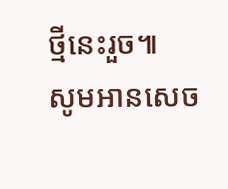ថ្មីនេះរួច៕
សូមអានសេច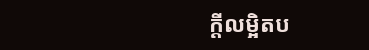ក្ដីលម្អិតប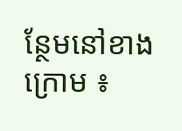ន្ថែមនៅខាងក្រោម ៖